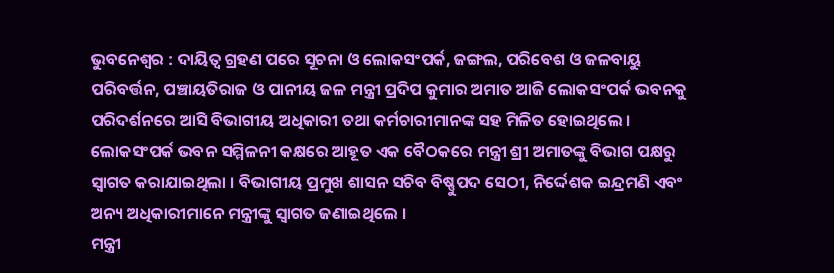ଭୁବନେଶ୍ୱର : ଦାୟିତ୍ୱ ଗ୍ରହଣ ପରେ ସୂଚନା ଓ ଲୋକସଂପର୍କ, ଜଙ୍ଗଲ, ପରିବେଶ ଓ ଜଳବାୟୁ ପରିବର୍ତ୍ତନ, ପଞ୍ଚାୟତିରାଜ ଓ ପାନୀୟ ଜଳ ମନ୍ତ୍ରୀ ପ୍ରଦିପ କୁମାର ଅମାତ ଆଜି ଲୋକସଂପର୍କ ଭବନକୁ ପରିଦର୍ଶନରେ ଆସି ବିଭାଗୀୟ ଅଧିକାରୀ ତଥା କର୍ମଚାରୀମାନଙ୍କ ସହ ମିଳିତ ହୋଇଥିଲେ ।
ଲୋକସଂପର୍କ ଭବନ ସମ୍ମିଳନୀ କକ୍ଷରେ ଆହୂତ ଏକ ବୈଠକରେ ମନ୍ତ୍ରୀ ଶ୍ରୀ ଅମାତଙ୍କୁ ବିଭାଗ ପକ୍ଷରୁ ସ୍ୱାଗତ କରାଯାଇଥିଲା । ବିଭାଗୀୟ ପ୍ରମୁଖ ଶାସନ ସଚିବ ବିଷ୍ଣୁପଦ ସେଠୀ, ନିର୍ଦ୍ଦେଶକ ଇନ୍ଦ୍ରମଣି ଏବଂ ଅନ୍ୟ ଅଧିକାରୀମାନେ ମନ୍ତ୍ରୀଙ୍କୁ ସ୍ୱାଗତ ଜଣାଇଥିଲେ ।
ମନ୍ତ୍ରୀ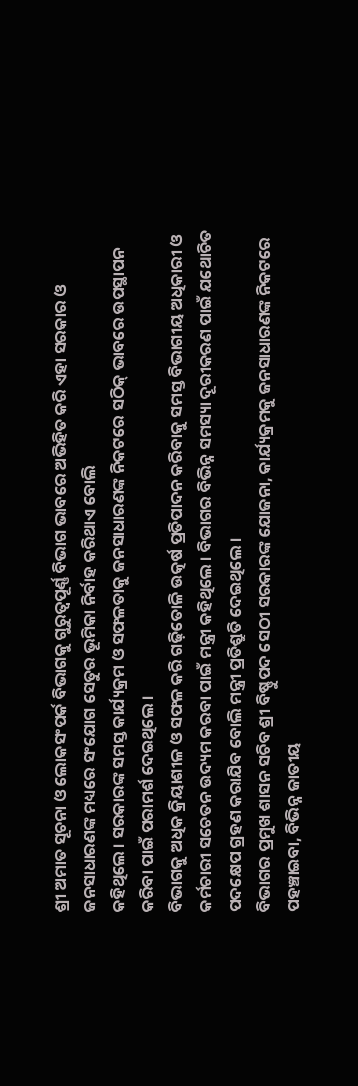ଶ୍ରୀ ଅମାତ ସୂଚନା ଓ ଲୋକସଂପର୍କ ବିଭାଗକୁ ଗୁରୁତ୍ୱପୂର୍ଣ୍ଣ ବିଭାଗ ଭାବରେ ଅଭିହିତ କରି ଏହା ସରକାର ଓ ଜନସାଧାରଣଙ୍କ ମଧ୍ୟରେ ସଂଯୋଗ ସେତୁର ଭୂମିକା ନିର୍ବାହ କରିଥାଏ ବୋଲି
କହିଥିଲେ । ସରକାରଙ୍କ ସମସ୍ତ କାର୍ଯ୍ୟକ୍ରମ ଓ ସଫଳତାକୁ ଜନସାଧାରଣଙ୍କ ନିକଟରେ ସଠିକ୍ ଭାବରେ ଉପସ୍ଥାପନ କରିବା ପାଇଁ ପରାମର୍ଶ ଦେଇଥିଲେ ।
ବିଭାଗକୁ ଅଧିକ କ୍ରିୟାଶୀଳ ଓ ସଫଳ କରି ଗଢ଼ିତୋଳି ଉତ୍କର୍ଷ ପ୍ରତିପାଦନ କରିବାକୁ ସମସ୍ତ ବିଭାଗୀୟ ଅଧିକାରୀ ଓ କର୍ମଚାରୀ ସଚେତନ ଉଦ୍ୟମ କରବା ପାଇଁ ମନ୍ତ୍ରୀ କହିଥିଲେ । ବିଭାଗର ବିଭିନ୍ନ ସମସ୍ୟା ଦୂରୀକରଣ ପାଇଁ ଯଥୋଚିତ ପଦକ୍ଷେପ ଗ୍ରହଣ କରାଯିବ ବୋଲି ମନ୍ତ୍ରୀ ପ୍ରତିଶ୍ରୁତି ଦେଇଥିଲେ ।
ବିଭାଗର ପ୍ରମୁଖ ଶାସନ ସଚିବ ଶ୍ରୀ ବିଷ୍ଣୁପଦ ସେଠୀ ସରକାରଙ୍କ ଯୋଜନା, କାର୍ଯ୍ୟକ୍ରମକୁ ଜନସାଧାରଣଙ୍କ ନିକଟରେ ପହଞ୍ଚାଇବା, ବିଭିନ୍ନ ଜାତୀୟ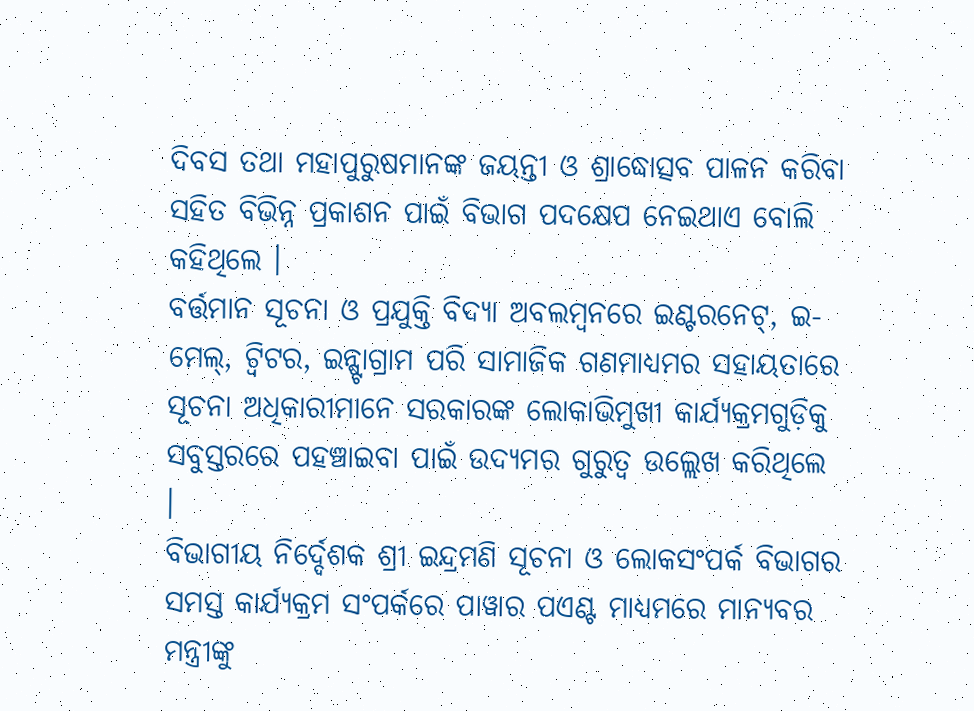ଦିବସ ତଥା ମହାପୁରୁଷମାନଙ୍କ ଜୟନ୍ତୀ ଓ ଶ୍ରାଦ୍ଧୋତ୍ସବ ପାଳନ କରିବା ସହିତ ବିଭିନ୍ନ ପ୍ରକାଶନ ପାଇଁ ବିଭାଗ ପଦକ୍ଷେପ ନେଇଥାଏ ବୋଲି
କହିଥିଲେ ।
ବର୍ତ୍ତମାନ ସୂଚନା ଓ ପ୍ରଯୁକ୍ତି ବିଦ୍ୟା ଅବଲମ୍ବନରେ ଇଣ୍ଟରନେଟ୍, ଇ-ମେଲ୍, ଟ୍ୱିଟର, ଇନ୍ଷ୍ଟାଗ୍ରାମ ପରି ସାମାଜିକ ଗଣମାଧ୍ୟମର ସହାୟତାରେ ସୂଚନା ଅଧିକାରୀମାନେ ସରକାରଙ୍କ ଲୋକାଭିମୁଖୀ କାର୍ଯ୍ୟକ୍ରମଗୁଡ଼ିକୁ ସବୁସ୍ତରରେ ପହଞ୍ଚାଇବା ପାଇଁ ଉଦ୍ୟମର ଗୁରୁତ୍ୱ ଉଲ୍ଲେଖ କରିଥିଲେ ।
ବିଭାଗୀୟ ନିର୍ଦ୍ଦେଶକ ଶ୍ରୀ ଇନ୍ଦ୍ରମଣି ସୂଚନା ଓ ଲୋକସଂପର୍କ ବିଭାଗର ସମସ୍ତ କାର୍ଯ୍ୟକ୍ରମ ସଂପର୍କରେ ପାୱାର ପଏଣ୍ଟ ମାଧ୍ୟମରେ ମାନ୍ୟବର ମନ୍ତ୍ରୀଙ୍କୁ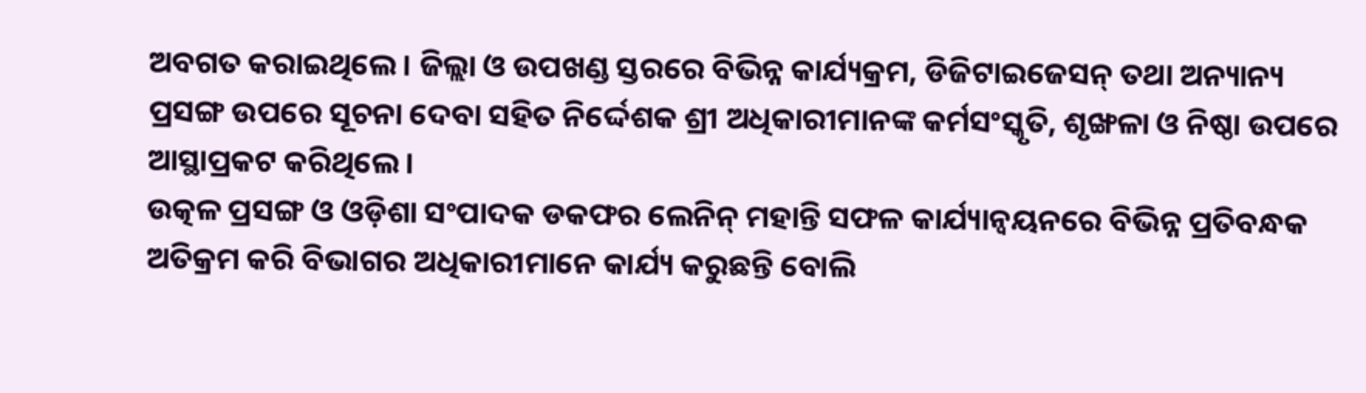ଅବଗତ କରାଇଥିଲେ । ଜିଲ୍ଲା ଓ ଉପଖଣ୍ଡ ସ୍ତରରେ ବିଭିନ୍ନ କାର୍ଯ୍ୟକ୍ରମ, ଡିଜିଟାଇଜେସନ୍ ତଥା ଅନ୍ୟାନ୍ୟ ପ୍ରସଙ୍ଗ ଉପରେ ସୂଚନା ଦେବା ସହିତ ନିର୍ଦ୍ଦେଶକ ଶ୍ରୀ ଅଧିକାରୀମାନଙ୍କ କର୍ମସଂସ୍କୃତି, ଶୃଙ୍ଖଳା ଓ ନିଷ୍ଠା ଉପରେ ଆସ୍ଥାପ୍ରକଟ କରିଥିଲେ ।
ଉତ୍କଳ ପ୍ରସଙ୍ଗ ଓ ଓଡ଼ିଶା ସଂପାଦକ ଡକଫର ଲେନିନ୍ ମହାନ୍ତି ସଫଳ କାର୍ଯ୍ୟାନ୍ୱୟନରେ ବିଭିନ୍ନ ପ୍ରତିବନ୍ଧକ ଅତିକ୍ରମ କରି ବିଭାଗର ଅଧିକାରୀମାନେ କାର୍ଯ୍ୟ କରୁଛନ୍ତି ବୋଲି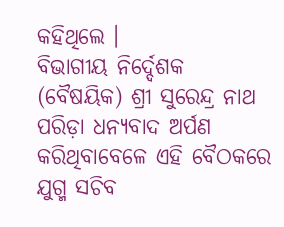କହିଥିଲେ ।
ବିଭାଗୀୟ ନିର୍ଦ୍ଦେଶକ (ବୈଷୟିକ) ଶ୍ରୀ ସୁରେନ୍ଦ୍ର ନାଥ ପରିଡ଼ା ଧନ୍ୟବାଦ ଅର୍ପଣ କରିଥିବାବେଳେ ଏହି ବୈଠକରେ ଯୁଗ୍ମ ସଚିବ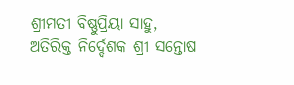ଶ୍ରୀମତୀ ବିଷ୍ଣୁପ୍ରିୟା ସାହୁ, ଅତିରିକ୍ତ ନିର୍ଦ୍ଦେଶକ ଶ୍ରୀ ସନ୍ତୋଷ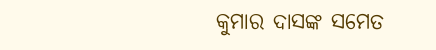କୁମାର ଦାସଙ୍କ ସମେତ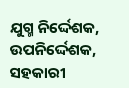ଯୁଗ୍ମ ନିର୍ଦ୍ଦେଶକ, ଉପନିର୍ଦ୍ଦେଶକ, ସହକାରୀ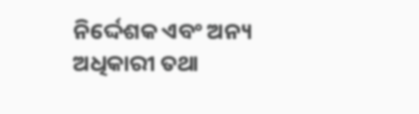ନିର୍ଦ୍ଦେଶକ ଏବଂ ଅନ୍ୟ ଅଧିକାରୀ ତଥା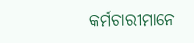କର୍ମଚାରୀମାନେ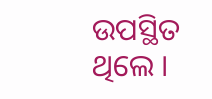ଉପସ୍ଥିତ ଥିଲେ ।